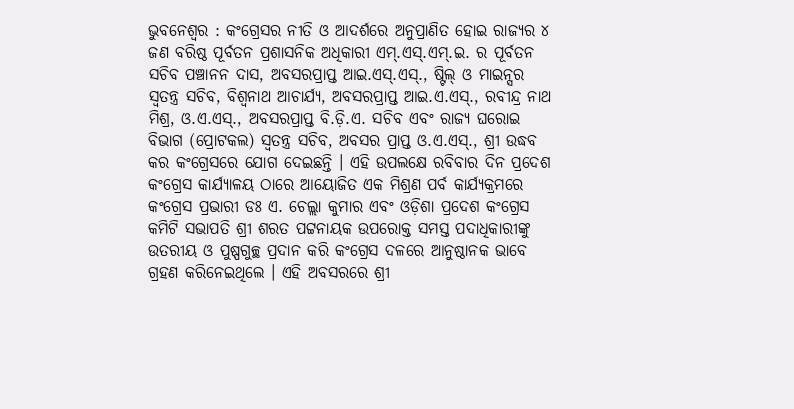ଭୁବନେଶ୍ୱର : କଂଗ୍ରେସର ନୀତି ଓ ଆଦର୍ଶରେ ଅନୁପ୍ରାଣିତ ହୋଇ ରାଜ୍ୟର ୪ ଜଣ ବରିଷ୍ଠ ପୂର୍ବତନ ପ୍ରଶାସନିକ ଅଧିକାରୀ ଏମ୍.ଏସ୍.ଏମ୍.ଇ. ର ପୂର୍ବତନ ସଚିବ ପଞ୍ଚାନନ ଦାସ, ଅବସରପ୍ରାପ୍ତ ଆଇ.ଏସ୍.ଏସ୍., ଷ୍ଟିଲ୍ ଓ ମାଇନ୍ସର ସ୍ୱତନ୍ତ୍ର ସଚିବ, ବିଶ୍ୱନାଥ ଆଚାର୍ଯ୍ୟ, ଅବସରପ୍ରାପ୍ତ ଆଇ.ଏ.ଏସ୍., ରବୀନ୍ଦ୍ର ନାଥ ମିଶ୍ର, ଓ.ଏ.ଏସ୍., ଅବସରପ୍ରାପ୍ତ ବି.ଡ଼ି.ଏ. ସଚିବ ଏବଂ ରାଜ୍ୟ ଘରୋଇ ବିଭାଗ (ପ୍ରୋଟକଲ) ସ୍ୱତନ୍ତ୍ର ସଚିବ, ଅବସର ପ୍ରାପ୍ତ ଓ.ଏ.ଏସ୍., ଶ୍ରୀ ଉଦ୍ଧବ କର କଂଗ୍ରେସରେ ଯୋଗ ଦେଇଛନ୍ତି । ଏହି ଉପଲକ୍ଷେ ରବିବାର ଦିନ ପ୍ରଦେଶ କଂଗ୍ରେସ କାର୍ଯ୍ୟାଳୟ ଠାରେ ଆୟୋଜିତ ଏକ ମିଶ୍ରଣ ପର୍ବ କାର୍ଯ୍ୟକ୍ରମରେ କଂଗ୍ରେସ ପ୍ରଭାରୀ ଡଃ ଏ. ଚେଲ୍ଲା କୁମାର ଏବଂ ଓଡ଼ିଶା ପ୍ରଦେଶ କଂଗ୍ରେସ କମିଟି ସଭାପତି ଶ୍ରୀ ଶରତ ପଟ୍ଟନାୟକ ଉପରୋକ୍ତ ସମସ୍ତ ପଦାଧିକାରୀଙ୍କୁ ଉତରୀୟ ଓ ପୁଷ୍ପଗୁଚ୍ଛ ପ୍ରଦାନ କରି କଂଗ୍ରେସ ଦଳରେ ଆନୁଷ୍ଠାନକ ଭାବେ ଗ୍ରହଣ କରିନେଇଥିଲେ । ଏହି ଅବସରରେ ଶ୍ରୀ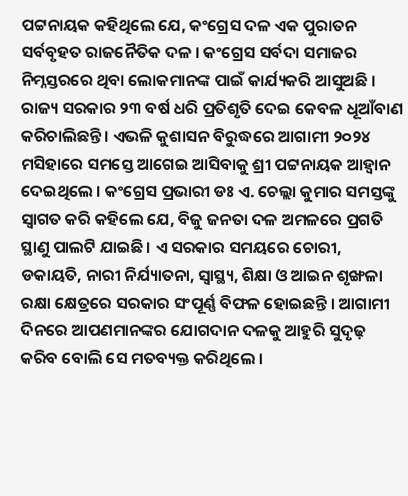ପଟ୍ଟନାୟକ କହିଥିଲେ ଯେ, କଂଗ୍ରେସ ଦଳ ଏକ ପୁରାତନ ସର୍ବବୃହତ ରାଜନୈତିକ ଦଳ । କଂଗ୍ରେସ ସର୍ବଦା ସମାଜର ନିମ୍ନସ୍ତରରେ ଥିବା ଲୋକମାନଙ୍କ ପାଇଁ କାର୍ଯ୍ୟକରି ଆସୁଅଛି । ରାଜ୍ୟ ସରକାର ୨୩ ବର୍ଷ ଧରି ପ୍ରତିଶୃତି ଦେଇ କେବଳ ଧୂଆଁବାଣ କରିଚାଲିଛନ୍ତି । ଏଭଳି କୁଶାସନ ବିରୁଦ୍ଧରେ ଆଗାମୀ ୨୦୨୪ ମସିହାରେ ସମସ୍ତେ ଆଗେଇ ଆସିବାକୁ ଶ୍ରୀ ପଟ୍ଟନାୟକ ଆହ୍ୱାନ ଦେଇଥିଲେ । କଂଗ୍ରେସ ପ୍ରଭାରୀ ଡଃ ଏ. ଚେଲ୍ଲା କୁମାର ସମସ୍ତଙ୍କୁ ସ୍ୱାଗତ କରି କହିଲେ ଯେ, ବିଜୁ ଜନତା ଦଳ ଅମଳରେ ପ୍ରଗତି ସ୍ଥାଣୁ ପାଲଟି ଯାଇଛି । ଏ ସରକାର ସମୟରେ ଚୋରୀ, ଡକାୟତି, ନାରୀ ନିର୍ଯ୍ୟାତନା, ସ୍ୱାସ୍ଥ୍ୟ, ଶିକ୍ଷା ଓ ଆଇନ ଶୃଙ୍ଖଳା ରକ୍ଷା କ୍ଷେତ୍ରରେ ସରକାର ସଂପୂର୍ଣ୍ଣ ବିଫଳ ହୋଇଛନ୍ତି । ଆଗାମୀ ଦିନରେ ଆପଣମାନଙ୍କର ଯୋଗଦାନ ଦଳକୁ ଆହୁରି ସୁଦୃଢ଼ କରିବ ବୋଲି ସେ ମତବ୍ୟକ୍ତ କରିଥିଲେ ।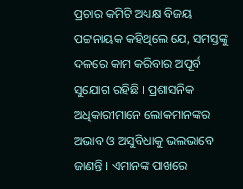ପ୍ରଚାର କମିଟି ଅଧ୍ୟକ୍ଷ ବିଜୟ ପଟ୍ଟନାୟକ କହିଥିଲେ ଯେ, ସମସ୍ତଙ୍କୁ ଦଳରେ କାମ କରିବାର ଅପୂର୍ବ ସୁଯୋଗ ରହିଛି । ପ୍ରଶାସନିକ ଅଧିକାରୀମାନେ ଲୋକମାନଙ୍କର ଅଭାବ ଓ ଅସୁବିଧାକୁ ଭଲଭାବେ ଜାଣନ୍ତି । ଏମାନଙ୍କ ପାଖରେ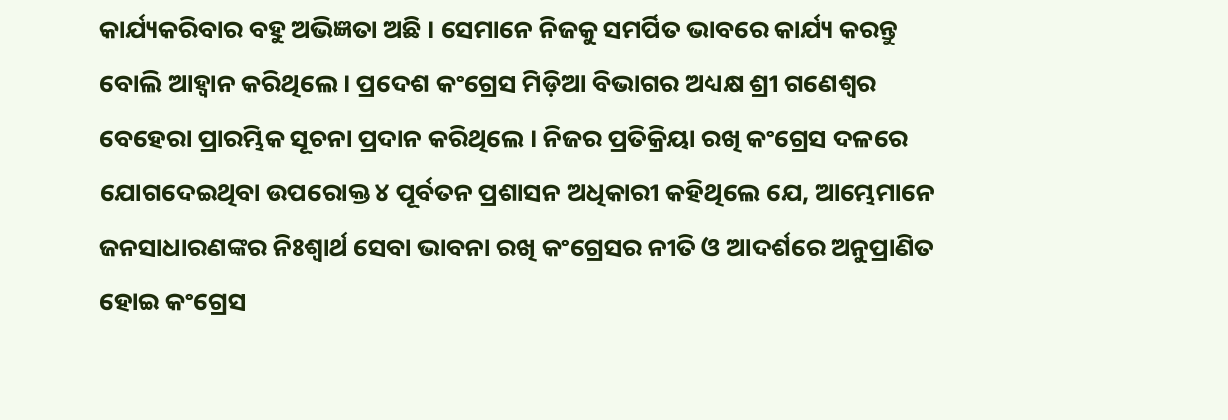କାର୍ଯ୍ୟକରିବାର ବହୁ ଅଭିଜ୍ଞତା ଅଛି । ସେମାନେ ନିଜକୁ ସମର୍ପିତ ଭାବରେ କାର୍ଯ୍ୟ କରନ୍ତୁ ବୋଲି ଆହ୍ୱାନ କରିଥିଲେ । ପ୍ରଦେଶ କଂଗ୍ରେସ ମିଡ଼ିଆ ବିଭାଗର ଅଧ୍ୟକ୍ଷ ଶ୍ରୀ ଗଣେଶ୍ୱର ବେହେରା ପ୍ରାରମ୍ଭିକ ସୂଚନା ପ୍ରଦାନ କରିଥିଲେ । ନିଜର ପ୍ରତିକ୍ରିୟା ରଖି କଂଗ୍ରେସ ଦଳରେ ଯୋଗଦେଇଥିବା ଉପରୋକ୍ତ ୪ ପୂର୍ବତନ ପ୍ରଶାସନ ଅଧିକାରୀ କହିଥିଲେ ଯେ, ଆମ୍ଭେମାନେ ଜନସାଧାରଣଙ୍କର ନିଃଶ୍ୱାର୍ଥ ସେବା ଭାବନା ରଖି କଂଗ୍ରେସର ନୀତି ଓ ଆଦର୍ଶରେ ଅନୁପ୍ରାଣିତ ହୋଇ କଂଗ୍ରେସ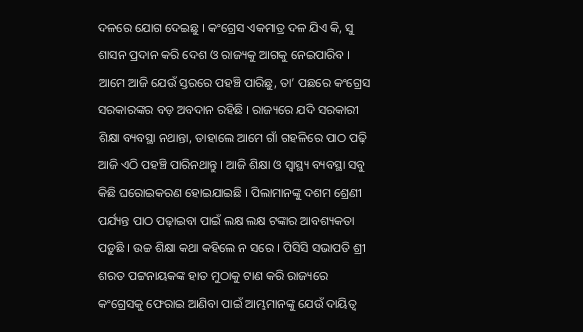ଦଳରେ ଯୋଗ ଦେଇଛୁ । କଂଗ୍ରେସ ଏକମାତ୍ର ଦଳ ଯିଏ କି, ସୁ ଶାସନ ପ୍ରଦାନ କରି ଦେଶ ଓ ରାଜ୍ୟକୁ ଆଗକୁ ନେଇପାରିବ । ଆମେ ଆଜି ଯେଉଁ ସ୍ତରରେ ପହଞ୍ଚି ପାରିଛୁ, ତା’ ପଛରେ କଂଗ୍ରେସ ସରକାରଙ୍କର ବଡ଼ ଅବଦାନ ରହିଛି । ରାଜ୍ୟରେ ଯଦି ସରକାରୀ ଶିକ୍ଷା ବ୍ୟବସ୍ଥା ନଥାନ୍ତା, ତାହାଲେ ଆମେ ଗାଁ ଗହଳିରେ ପାଠ ପଢ଼ି ଆଜି ଏଠି ପହଞ୍ଚି ପାରିନଥାନ୍ତୁ । ଆଜି ଶିକ୍ଷା ଓ ସ୍ୱାସ୍ଥ୍ୟ ବ୍ୟବସ୍ଥା ସବୁ କିଛି ଘରୋଇକରଣ ହୋଇଯାଇଛି । ପିଲାମାନଙ୍କୁ ଦଶମ ଶ୍ରେଣୀ ପର୍ଯ୍ୟନ୍ତ ପାଠ ପଢ଼ାଇବା ପାଇଁ ଲକ୍ଷ ଲକ୍ଷ ଟଙ୍କାର ଆବଶ୍ୟକତା ପଡ଼ୁଛି । ଉଚ୍ଚ ଶିକ୍ଷା କଥା କହିଲେ ନ ସରେ । ପିସିସି ସଭାପତି ଶ୍ରୀ ଶରତ ପଟ୍ଟନାୟକଙ୍କ ହାତ ମୁଠାକୁ ଟାଣ କରି ରାଜ୍ୟରେ କଂଗ୍ରେସକୁ ଫେରାଇ ଆଣିବା ପାଇଁ ଆମ୍ଭମାନଙ୍କୁ ଯେଉଁ ଦାୟିତ୍ୱ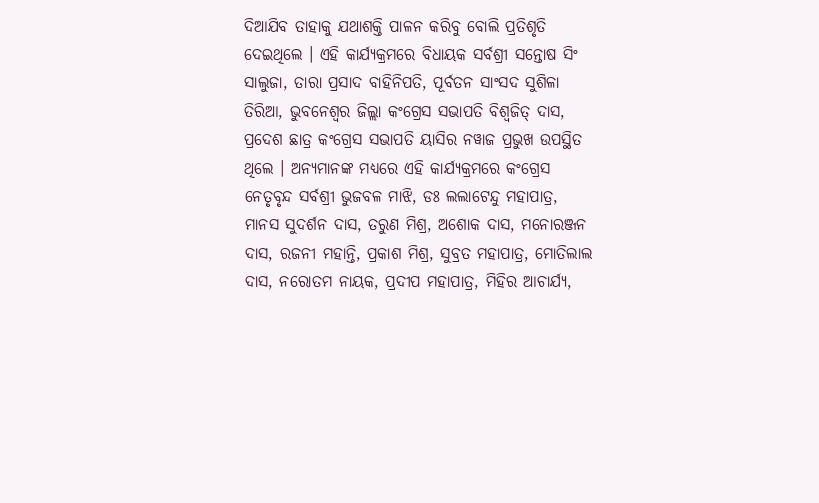ଦିଆଯିବ ତାହାକୁ ଯଥାଶକ୍ତି ପାଳନ କରିବୁ ବୋଲି ପ୍ରତିଶୃତି ଦେଇଥିଲେ । ଏହି କାର୍ଯ୍ୟକ୍ରମରେ ବିଧାୟକ ସର୍ବଶ୍ରୀ ସନ୍ତୋଷ ସିଂ ସାଲୁଜା, ତାରା ପ୍ରସାଦ ବାହିନିପତି, ପୂର୍ବତନ ସାଂସଦ ସୁଶିଳା ତିରିଆ, ଭୁବନେଶ୍ୱର ଜିଲ୍ଲା କଂଗ୍ରେସ ସଭାପତି ବିଶ୍ୱଜିତ୍ ଦାସ, ପ୍ରଦେଶ ଛାତ୍ର କଂଗ୍ରେସ ସଭାପତି ୟାସିର ନୱାଜ ପ୍ରଭୁଖ ଉପସ୍ଥିତ ଥିଲେ । ଅନ୍ୟମାନଙ୍କ ମଧ୍ୟରେ ଏହି କାର୍ଯ୍ୟକ୍ରମରେ କଂଗ୍ରେସ ନେତୃବୃନ୍ଦ ସର୍ବଶ୍ରୀ ଭୁଜବଳ ମାଝି, ଡଃ ଲଲାଟେନ୍ଦୁ ମହାପାତ୍ର, ମାନସ ସୁଦର୍ଶନ ଦାସ, ତରୁଣ ମିଶ୍ର, ଅଶୋକ ଦାସ, ମନୋରଞ୍ଜନ ଦାସ, ରଜନୀ ମହାନ୍ତି, ପ୍ରକାଶ ମିଶ୍ର, ସୁବ୍ରତ ମହାପାତ୍ର, ମୋତିଲାଲ ଦାସ, ନରୋତମ ନାୟକ, ପ୍ରଦୀପ ମହାପାତ୍ର, ମିହିର ଆଚାର୍ଯ୍ୟ,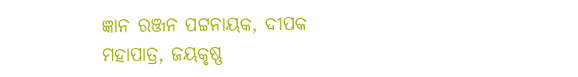ଜ୍ଞାନ ରଞ୍ଜନ ପଟ୍ଟନାୟକ, ଦୀପକ ମହାପାତ୍ର, ଜୟକୃଷ୍ଣ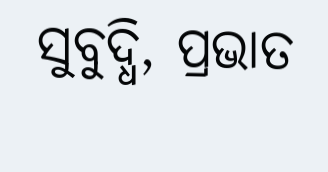ସୁବୁଦ୍ଧି, ପ୍ରଭାତ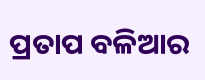ପ୍ରତାପ ବଳିଆର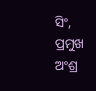ସିଂ, ପ୍ରମୁଖ ଅଂଶ୍ର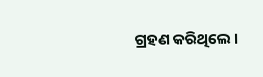ଗ୍ରହଣ କରିଥିଲେ ।